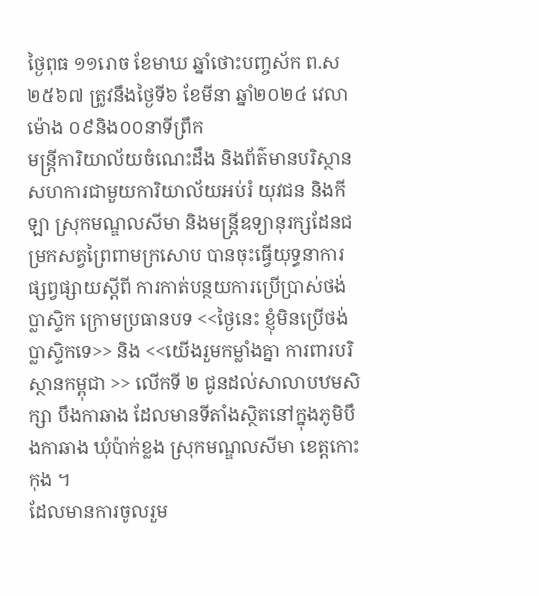ថ្ងៃពុធ ១១រោច ខែមាឃ ឆ្នាំថោះបញ្ចស័ក ព.ស ២៥៦៧ ត្រូវនឹងថ្ងៃទី៦ ខែមីនា ឆ្នាំ២០២៤ វេលាម៉ោង ០៩និង០០នាទីព្រឹក
មន្ត្រីការិយាល័យចំណេះដឹង និងព័ត៌មានបរិស្ថាន សហការជាមួយការិយាល័យអប់រំ យុវជន និងកីឡា ស្រុកមណ្ឌលសីមា និងមន្ត្រីឧទ្យានុរក្សដែនជម្រកសត្វព្រៃពាមក្រសោប បានចុះធ្វើយុទ្ធនាការផ្សព្វផ្សាយស្ដីពី ការកាត់បន្ថយការប្រើប្រាស់ថង់ប្លាស្ទិក ក្រោមប្រធានបទ <<ថ្ងៃនេះ ខ្ញុំមិនប្រើថង់ប្លាស្ទិកទេ>> និង <<យើងរួមកម្លាំងគ្នា ការពារបរិស្ថានកម្ពុជា >> លើកទី ២ ជូនដល់សាលាបឋមសិក្សា បឹងកាឆាង ដែលមានទីតាំងស្ថិតនៅក្នុងភូមិបឹងកាឆាង ឃុំប៉ាក់ខ្លង ស្រុកមណ្ឌលសីមា ខេត្តកោះកុង ។
ដែលមានការចូលរួម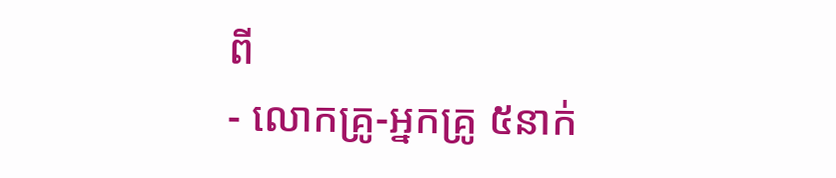ពី
- លោកគ្រូ-អ្នកគ្រូ ៥នាក់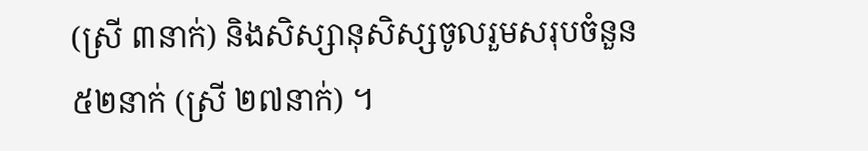(ស្រី ៣នាក់) និងសិស្សានុសិស្សចូលរួមសរុបចំនួន ៥២នាក់ (ស្រី ២៧នាក់) ។